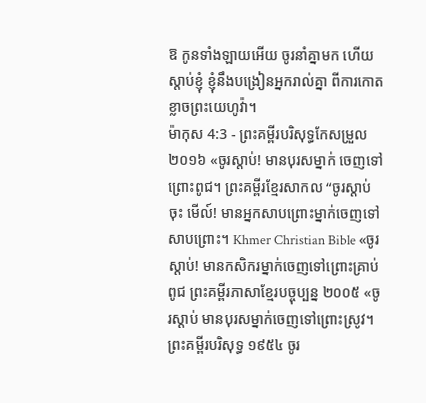ឱ កូនទាំងឡាយអើយ ចូរនាំគ្នាមក ហើយស្តាប់ខ្ញុំ ខ្ញុំនឹងបង្រៀនអ្នករាល់គ្នា ពីការកោតខ្លាចព្រះយេហូវ៉ា។
ម៉ាកុស 4:3 - ព្រះគម្ពីរបរិសុទ្ធកែសម្រួល ២០១៦ «ចូរស្តាប់! មានបុរសម្នាក់ ចេញទៅព្រោះពូជ។ ព្រះគម្ពីរខ្មែរសាកល “ចូរស្ដាប់ចុះ មើល៍! មានអ្នកសាបព្រោះម្នាក់ចេញទៅសាបព្រោះ។ Khmer Christian Bible «ចូរស្ដាប់! មានកសិករម្នាក់ចេញទៅព្រោះគ្រាប់ពូជ ព្រះគម្ពីរភាសាខ្មែរបច្ចុប្បន្ន ២០០៥ «ចូរស្ដាប់ មានបុរសម្នាក់ចេញទៅព្រោះស្រូវ។ ព្រះគម្ពីរបរិសុទ្ធ ១៩៥៤ ចូរ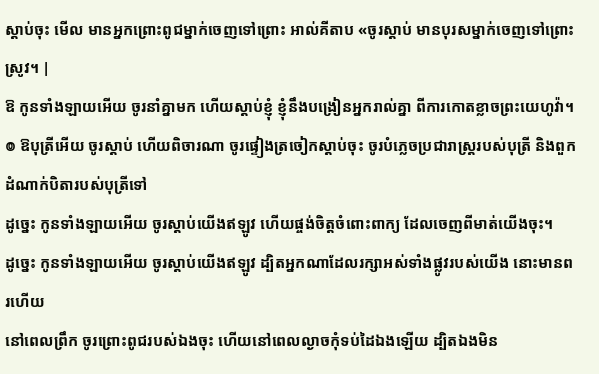ស្តាប់ចុះ មើល មានអ្នកព្រោះពូជម្នាក់ចេញទៅព្រោះ អាល់គីតាប «ចូរស្ដាប់ មានបុរសម្នាក់ចេញទៅព្រោះស្រូវ។ |
ឱ កូនទាំងឡាយអើយ ចូរនាំគ្នាមក ហើយស្តាប់ខ្ញុំ ខ្ញុំនឹងបង្រៀនអ្នករាល់គ្នា ពីការកោតខ្លាចព្រះយេហូវ៉ា។
៙ ឱបុត្រីអើយ ចូរស្តាប់ ហើយពិចារណា ចូរផ្ទៀងត្រចៀកស្តាប់ចុះ ចូរបំភ្លេចប្រជារាស្ត្ររបស់បុត្រី និងពួកដំណាក់បិតារបស់បុត្រីទៅ
ដូច្នេះ កូនទាំងឡាយអើយ ចូរស្តាប់យើងឥឡូវ ហើយផ្ចង់ចិត្តចំពោះពាក្យ ដែលចេញពីមាត់យើងចុះ។
ដូច្នេះ កូនទាំងឡាយអើយ ចូរស្តាប់យើងឥឡូវ ដ្បិតអ្នកណាដែលរក្សាអស់ទាំងផ្លូវរបស់យើង នោះមានពរហើយ
នៅពេលព្រឹក ចូរព្រោះពូជរបស់ឯងចុះ ហើយនៅពេលល្ងាចកុំទប់ដៃឯងឡើយ ដ្បិតឯងមិន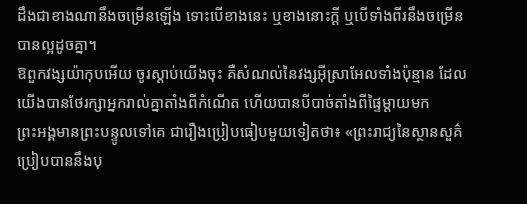ដឹងជាខាងណានឹងចម្រើនឡើង ទោះបើខាងនេះ ឬខាងនោះក្តី ឬបើទាំងពីរនឹងចម្រើនបានល្អដូចគ្នា។
ឱពួកវង្សយ៉ាកុបអើយ ចូរស្តាប់យើងចុះ គឺសំណល់នៃវង្សអ៊ីស្រាអែលទាំងប៉ុន្មាន ដែលយើងបានថែរក្សាអ្នករាល់គ្នាតាំងពីកំណើត ហើយបានបីបាច់តាំងពីផ្ទៃម្តាយមក
ព្រះអង្គមានព្រះបន្ទូលទៅគេ ជារឿងប្រៀបធៀបមួយទៀតថា៖ «ព្រះរាជ្យនៃស្ថានសួគ៌ប្រៀបបាននឹងបុ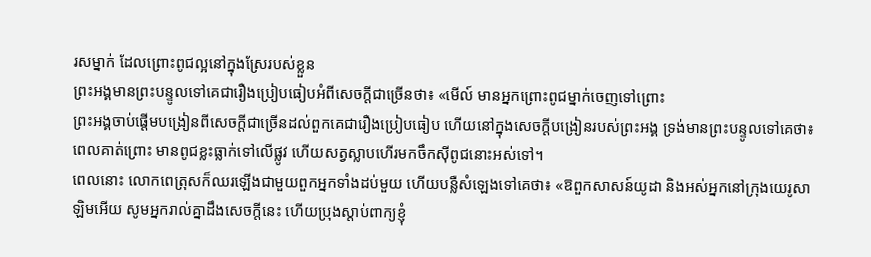រសម្នាក់ ដែលព្រោះពូជល្អនៅក្នុងស្រែរបស់ខ្លួន
ព្រះអង្គមានព្រះបន្ទូលទៅគេជារឿងប្រៀបធៀបអំពីសេចក្ដីជាច្រើនថា៖ «មើល៍ មានអ្នកព្រោះពូជម្នាក់ចេញទៅព្រោះ
ព្រះអង្គចាប់ផ្ដើមបង្រៀនពីសេចក្តីជាច្រើនដល់ពួកគេជារឿងប្រៀបធៀប ហើយនៅក្នុងសេចក្ដីបង្រៀនរបស់ព្រះអង្គ ទ្រង់មានព្រះបន្ទូលទៅគេថា៖
ពេលគាត់ព្រោះ មានពូជខ្លះធ្លាក់ទៅលើផ្លូវ ហើយសត្វស្លាបហើរមកចឹកស៊ីពូជនោះអស់ទៅ។
ពេលនោះ លោកពេត្រុសក៏ឈរឡើងជាមួយពួកអ្នកទាំងដប់មួយ ហើយបន្លឺសំឡេងទៅគេថា៖ «ឱពួកសាសន៍យូដា និងអស់អ្នកនៅក្រុងយេរូសាឡិមអើយ សូមអ្នករាល់គ្នាដឹងសេចក្តីនេះ ហើយប្រុងស្តាប់ពាក្យខ្ញុំ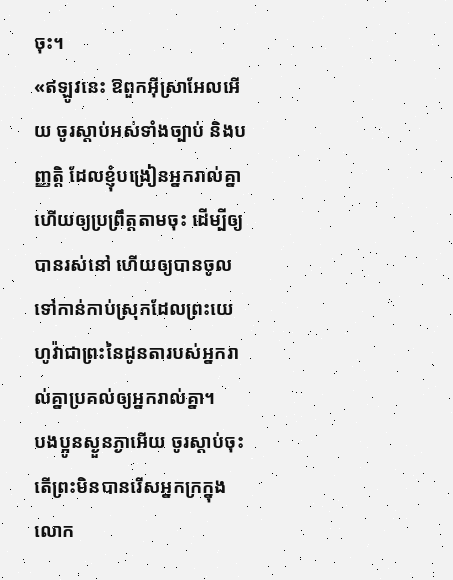ចុះ។
«ឥឡូវនេះ ឱពួកអ៊ីស្រាអែលអើយ ចូរស្តាប់អស់ទាំងច្បាប់ និងបញ្ញត្តិ ដែលខ្ញុំបង្រៀនអ្នករាល់គ្នា ហើយឲ្យប្រព្រឹត្តតាមចុះ ដើម្បីឲ្យបានរស់នៅ ហើយឲ្យបានចូលទៅកាន់កាប់ស្រុកដែលព្រះយេហូវ៉ាជាព្រះនៃដូនតារបស់អ្នករាល់គ្នាប្រគល់ឲ្យអ្នករាល់គ្នា។
បងប្អូនស្ងួនភ្ងាអើយ ចូរស្តាប់ចុះ តើព្រះមិនបានរើសអ្នកក្រក្នុងលោក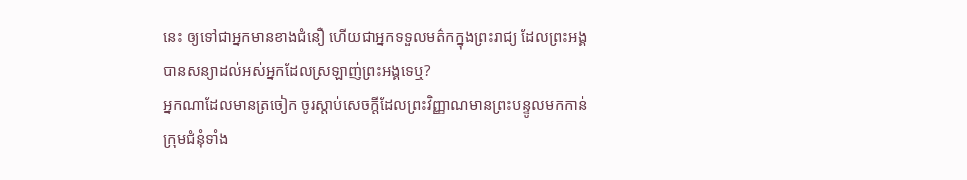នេះ ឲ្យទៅជាអ្នកមានខាងជំនឿ ហើយជាអ្នកទទួលមត៌កក្នុងព្រះរាជ្យ ដែលព្រះអង្គបានសន្យាដល់អស់អ្នកដែលស្រឡាញ់ព្រះអង្គទេឬ?
អ្នកណាដែលមានត្រចៀក ចូរស្តាប់សេចក្ដីដែលព្រះវិញ្ញាណមានព្រះបន្ទូលមកកាន់ក្រុមជំនុំទាំង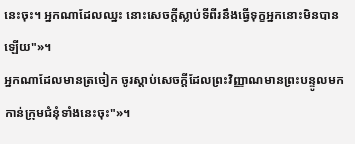នេះចុះ។ អ្នកណាដែលឈ្នះ នោះសេចក្ដីស្លាប់ទីពីរនឹងធ្វើទុក្ខអ្នកនោះមិនបានឡើយ"»។
អ្នកណាដែលមានត្រចៀក ចូរស្តាប់សេចក្ដីដែលព្រះវិញ្ញាណមានព្រះបន្ទូលមកកាន់ក្រុមជំនុំទាំងនេះចុះ"»។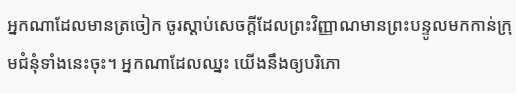អ្នកណាដែលមានត្រចៀក ចូរស្តាប់សេចក្ដីដែលព្រះវិញ្ញាណមានព្រះបន្ទូលមកកាន់ក្រុមជំនុំទាំងនេះចុះ។ អ្នកណាដែលឈ្នះ យើងនឹងឲ្យបរិភោ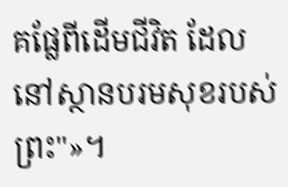គផ្លែពីដើមជីវិត ដែលនៅស្ថានបរមសុខរបស់ព្រះ"»។